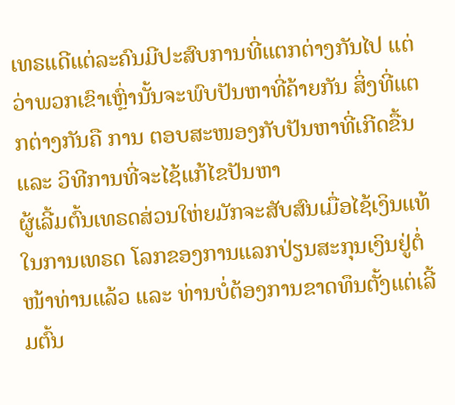ເທຣເເດີແຕ່ລະຄົນມີປະສົບການທີ່ແຕກຕ່າງກັນໄປ ແຕ່ວ່າພວກເຂົາເຫຼົ່ານັ້ນຈະພົບປັນຫາທີ່ຄ້າຍກັນ ສິ່ງທີ່ແຕກຕ່າງກັນຄື ການ ຕອບສະໜອງກັບປັນຫາທີ່ເກີດຂື້ນ ແລະ ວິທີການທີ່ຈະໄຊ້ແກ້ໄຂປັນຫາ
ຜູ້ເລີ້ມຕົ້ນເທຣດສ່ວນໃຫ່ຍມັກຈະສັບສົນເມື່ອໄຊ້ເງິນແທ້ໃນການເທຣດ ໂລກຂອງການແລກປ່ຽນສະກຸນເງິນຢູ່ຕໍ່ໜ້າທ່ານແລ້ວ ແລະ ທ່ານບໍ່ຕ້ອງການຂາດທຶນຕັ້ງແຕ່ເລີ້ມຕົ້ນ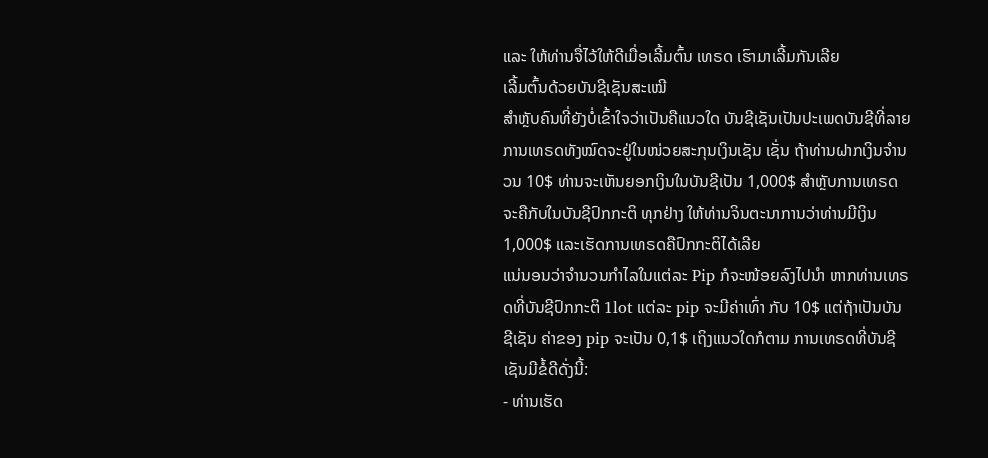ແລະ ໃຫ້ທ່ານຈື່ໄວ້ໃຫ້ດີເມື່ອເລີ້ມຕົ້ນ ເທຣດ ເຮົາມາເລີ້ມກັນເລີຍ
ເລີ້ມຕົ້ນດ້ວຍບັນຊີເຊັນສະເໝີ
ສຳຫຼັບຄົນທີ່ຍັງບໍ່ເຂົ້າໃຈວ່າເປັນຄືແນວໃດ ບັນຊີເຊັນເປັນປະເພດບັນຊີທີ່ລາຍການເທຣດທັງໝົດຈະຢູ່ໃນໜ່ວຍສະກຸນເງິນເຊັນ ເຊັ່ນ ຖ້າທ່ານຝາກເງິນຈຳນວນ 10$ ທ່ານຈະເຫັນຍອກເງິນໃນບັນຊີເປັນ 1,000$ ສຳຫຼັບການເທຣດຈະຄືກັບໃນບັນຊີປົກກະຕິ ທຸກຢ່າງ ໃຫ້ທ່ານຈິນຕະນາການວ່າທ່ານມີເງິນ 1,000$ ແລະເຮັດການເທຣດຄືປົກກະຕິໄດ້ເລີຍ
ແນ່ນອນວ່າຈຳນວນກຳໄລໃນແຕ່ລະ Pip ກໍຈະໜ້ອຍລົງໄປນຳ ຫາກທ່ານເທຣດທີ່ບັນຊີປົກກະຕິ 1lot ແຕ່ລະ pip ຈະມີຄ່າເທົ່າ ກັບ 10$ ແຕ່ຖ້າເປັນບັນຊີເຊັນ ຄ່າຂອງ pip ຈະເປັນ 0,1$ ເຖິງແນວໃດກໍຕາມ ການເທຣດທີ່ບັນຊີເຊັນມີຂໍ້ດີດັ່ງນີ້:
- ທ່ານເຮັດ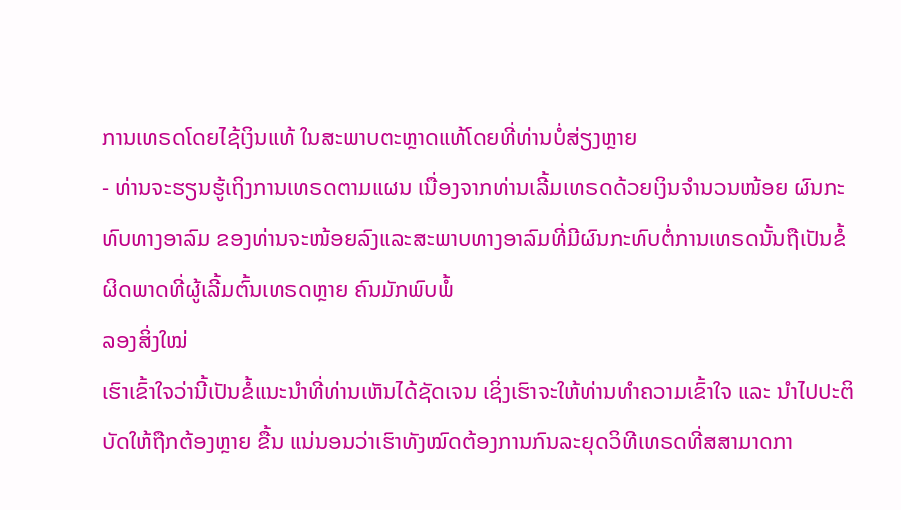ການເທຣດໂດຍໄຊ້ເງິນແທ້ ໃນສະພາບຕະຫຼາດແທ້ໂດຍທີ່ທ່ານບໍ່ສ່ຽງຫຼາຍ
- ທ່ານຈະຮຽນຮູ້ເຖິງການເທຣດຕາມແຜນ ເນື່ອງຈາກທ່ານເລີ້ມເທຣດດ້ວຍເງິນຈຳນວນໜ້ອຍ ຜົນກະທົບທາງອາລົມ ຂອງທ່ານຈະໜ້ອຍລົງແລະສະພາບທາງອາລົມທີ່ມີຜົນກະທົບຕໍ່ການເທຣດນັ້ນຖືເປັນຂໍ້ຜິດພາດທີ່ຜູ້ເລີ້ມຕົ້ນເທຣດຫຼາຍ ຄົນມັກພົບພໍ້
ລອງສິ່ງໃໝ່
ເຮົາເຂົ້າໃຈວ່ານີ້ເປັນຂໍ້ແນະນຳທີ່ທ່ານເຫັນໄດ້ຊັດເຈນ ເຊິ່ງເຮົາຈະໃຫ້ທ່ານທຳຄວາມເຂົ້າໃຈ ແລະ ນຳໄປປະຕິບັດໃຫ້ຖືກຕ້ອງຫຼາຍ ຂື້ນ ແນ່ນອນວ່າເຮົາທັງໝົດຕ້ອງການກົນລະຍຸດວິທີເທຣດທີ່ສສາມາດກາ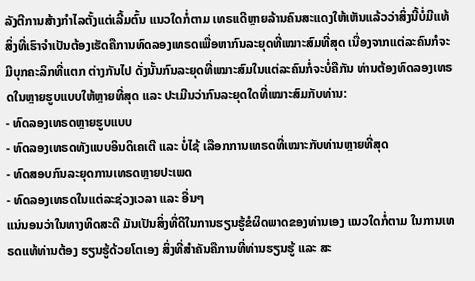ລັງຕີການສ້າງກຳໄລຕັ້ງແຕ່ເລີ້ມຕົ້ນ ແນວໃດກໍ່ຕາມ ເທຣເເດີຫຼາຍລ້ານຄົນສະແດງໃຫ້ເຫັນແລ້ວວ່າສິ່ງນີ້ບໍ່ມີແທ້
ສິ່ງທີ່ເຮົາຈຳເປັນຕ້ອງເຮັດຄືການທົດລອງເທຣດເພື່ອຫາກົນລະຍຸດທີ່ເໝາະສົມທີ່ສຸດ ເນື່ອງຈາກແຕ່ລະຄົນກໍຈະມີບຸກຄະລິກທີ່ແຕກ ຕ່າງກັນໄປ ດັ່ງນັ້ນກົນລະຍຸດທີ່ເໝາະສົມໃນແຕ່ລະຄົນກໍ່ຈະບໍ່ຄືກັນ ທ່ານຕ້ອງທົດລອງເທຣດໃນຫຼາຍຮູບແບບໃຫ້ຫຼາຍທີ່ສຸດ ແລະ ປະເມີນວ່າກົນລະຍຸດໃດທີ່ເໝາະສົມກັບທ່ານ:
- ທົດລອງເທຣດຫຼາຍຮູບແບບ
- ທົດລອງເທຣດທັງແບບອິນດິເຄເຕີ ແລະ ບໍ່ໄຊ້ ເລືອກການເທຣດທີ່ເໝາະກັບທ່ານຫຼາຍທີ່ສຸດ
- ທົດສອບກົນລະຍຸດການເທຣດຫຼາຍປະເພດ
- ທົດລອງເທຣດໃນແຕ່ລະຊ່ວງເວລາ ແລະ ອື່ນໆ
ແນ່ນອນວ່າໃນທາງທິດສະດີ ມັນເປັນສິ່ງທີ່ດີໃນການຮຽນຮູ້ຂໍຜິດພາດຂອງທ່ານເອງ ແນວໃດກໍ່ຕາມ ໃນການເທຣດແທ້ທ່ານຕ້ອງ ຮຽນຮູ້ດ້ວຍໂຕເອງ ສິ່ງທີ່ສຳຄັນຄືການທີ່ທ່ານຮຽນຮູ້ ແລະ ສະ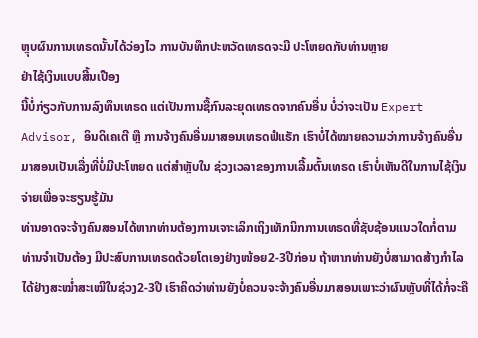ຫຼຸບຜົນການເທຣດນັ້ນໄດ້ວ່ອງໄວ ການບັນທຶກປະຫວັດເທຣດຈະມີ ປະໂຫຍດກັບທ່ານຫຼາຍ
ຢ່າໄຊ້ເງິນແບບສີ້ນເປືອງ
ນີ້ບໍ່ກ່ຽວກັບການລົງທຶນເທຣດ ແຕ່ເປັນການຊື້ກົນລະຍຸດເທຣດຈາກຄົນອື່ນ ບໍ່ວ່າຈະເປັນ Expert Advisor, ອິນດິເຄເຕີ ຫຼື ການຈ້າງຄົນອື່ນມາສອນເທຣດຟໍແຣັກ ເຮົາບໍ່ໄດ້ໝາຍຄວາມວ່າການຈ້າງຄົນອື່ນມາສອນເປັນເລື່ງທີ່ບໍ່ມີປະໂຫຍດ ແຕ່ສຳຫຼັບໃນ ຊ່ວງເວລາຂອງການເລີ້ມຕົ້ນເທຣດ ເຮົາບໍ່ເຫັນດີໃນການໄຊ້ເງິນຈ່າຍເພື່ອຈະຮຽນຮູ້ມັນ
ທ່ານອາດຈະຈ້າງຄົນສອນໄດ້ຫາກທ່ານຕ້ອງການເຈາະເລິກເຖິງເທັກນິກການເທຣດທີ່ຊັບຊ້ອນແນວໃດກໍ່ຕາມທ່ານຈຳເປັນຕ້ອງ ມີປະສົບການເທຣດດ້ວຍໂຕເອງຢ່າງໜ້ອຍ2-3ປີກ່ອນ ຖ້າຫາກທ່ານຍັງບໍ່ສາມາດສ້າງກຳໄລໄດ້ຢ່າງສະໝໍ່າສະເໝີໃນຊ່ວງ2-3ປີ ເຮົາຄິດວ່າທ່ານຍັງບໍ່ຄວນຈະຈ້າງຄົນອື່ນມາສອນເພາະວ່າຜົນຫຼັບທີ່ໄດ້ກໍ່ຈະຄື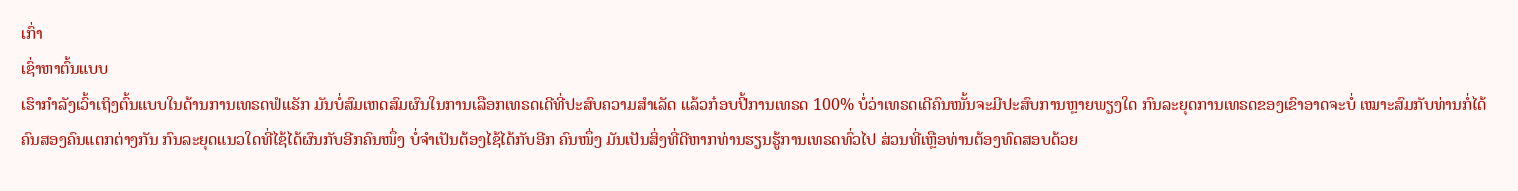ເກົ່າ
ເຊົ່າຫາຕົ້ນແບບ
ເຮົາກຳລັງເວົ້າເຖິງຕົ້ນແບບໃນດ້ານການເທຣດຟໍແຣັກ ມັນບໍ່ສົມເຫດສົມຜົນໃນການເລືອກເທຣດເດີທີ່ປະສົບຄວາມສຳເລັດ ແລ້ວກ໋ອບປີ້ການເທຣດ 100% ບໍ່ວ່າເທຣດເດີຄົນໜັ້ນຈະມີປະສົບການຫຼາຍພຽງໃດ ກົນລະຍຸດການເທຣດຂອງເຂົາອາດຈະບໍ່ ເໝາະສົມກັບທ່ານກໍ່ໄດ້ ຄົນສອງຄົນແຕກຕ່າງກັນ ກົນລະຍຸດແນວໃດທີ່ໄຊ້ໄດ້ຜົນກັບອີກຄົນໜຶ່ງ ບໍ່ຈຳເປັນຕ້ອງໄຊ້ໄດ້ກັບອີກ ຄົນໜຶ່ງ ມັນເປັນສິ່ງທີ່ດີຫາກທ່ານຮຽນຮູ້ການເທຣດທົ່ວໄປ ສ່ວນທີ່ເຫຼືອທ່ານຕ້ອງທົດສອບດ້ວຍ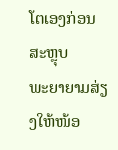ໂຕເອງກ່ອນ
ສະຫຼຸບ
ພະຍາຍາມສ່ຽງໃຫ້ໜ້ອ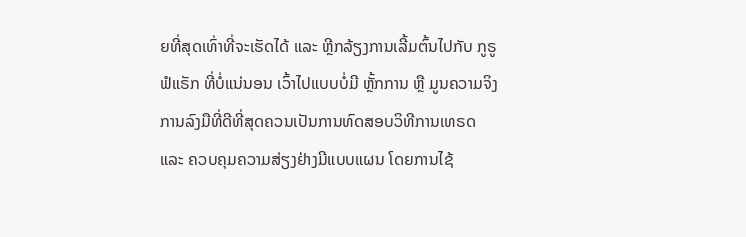ຍທີ່ສຸດເທົ່າທີ່ຈະເຮັດໄດ້ ແລະ ຫຼີກລ້ຽງການເລີ້ມຕົ້ນໄປກັບ ກູຣູ ຟໍແຣັກ ທີ່ບໍ່ແນ່ນອນ ເວົ້າໄປແບບບໍ່ມີ ຫຼັ້ກການ ຫຼື ມູນຄວາມຈິງ ການລົງມືທີ່ດີທີ່ສຸດຄວນເປັນການທົດສອບວິທີການເທຣດ ແລະ ຄວບຄຸມຄວາມສ່ຽງຢ່າງມີແບບແຜນ ໂດຍການໄຊ້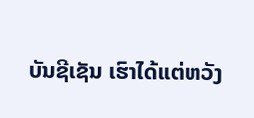ບັນຊີເຊັນ ເຮົາໄດ້ແຕ່ຫວັງ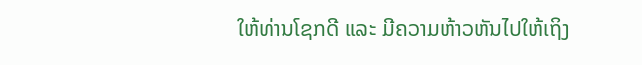ໃຫ້ທ່ານໂຊກດີ ແລະ ມີຄວາມຫ້າວຫັນໄປໃຫ້ເຖິງ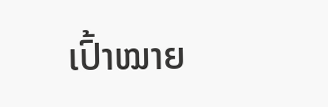ເປົ້າໝາຍ